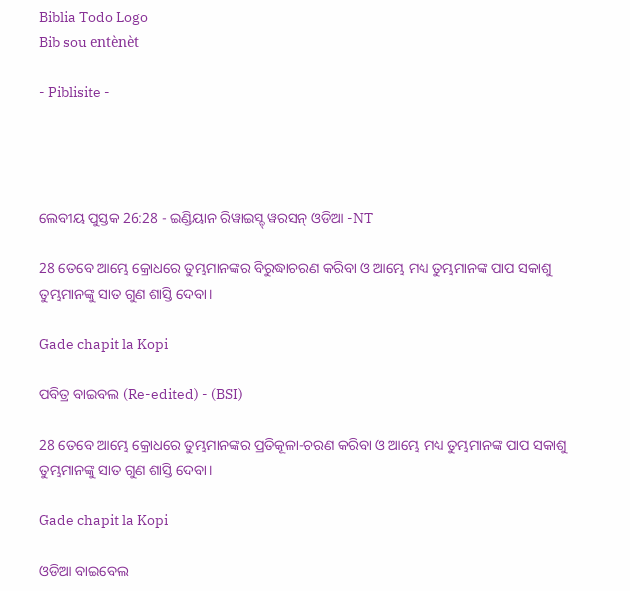Biblia Todo Logo
Bib sou entènèt

- Piblisite -




ଲେବୀୟ ପୁସ୍ତକ 26:28 - ଇଣ୍ଡିୟାନ ରିୱାଇସ୍ଡ୍ ୱରସନ୍ ଓଡିଆ -NT

28 ତେବେ ଆମ୍ଭେ କ୍ରୋଧରେ ତୁମ୍ଭମାନଙ୍କର ବିରୁଦ୍ଧାଚରଣ କରିବା ଓ ଆମ୍ଭେ ମଧ୍ୟ ତୁମ୍ଭମାନଙ୍କ ପାପ ସକାଶୁ ତୁମ୍ଭମାନଙ୍କୁ ସାତ ଗୁଣ ଶାସ୍ତି ଦେବା।

Gade chapit la Kopi

ପବିତ୍ର ବାଇବଲ (Re-edited) - (BSI)

28 ତେବେ ଆମ୍ଭେ କ୍ରୋଧରେ ତୁମ୍ଭମାନଙ୍କର ପ୍ରତିକୂଳା-ଚରଣ କରିବା ଓ ଆମ୍ଭେ ମଧ୍ୟ ତୁମ୍ଭମାନଙ୍କ ପାପ ସକାଶୁ ତୁମ୍ଭମାନଙ୍କୁ ସାତ ଗୁଣ ଶାସ୍ତି ଦେବା।

Gade chapit la Kopi

ଓଡିଆ ବାଇବେଲ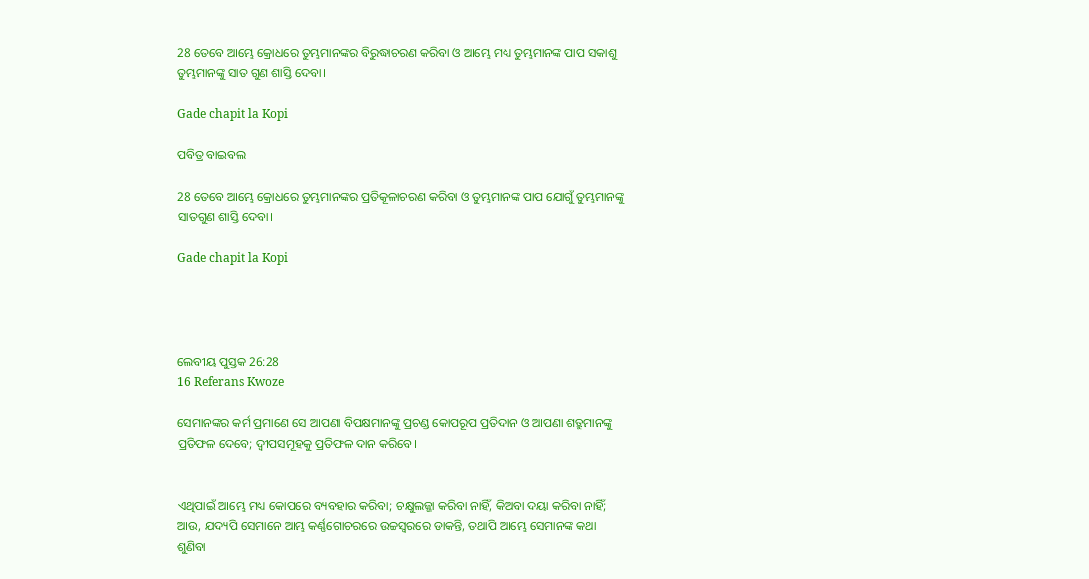28 ତେବେ ଆମ୍ଭେ କ୍ରୋଧରେ ତୁମ୍ଭମାନଙ୍କର ବିରୁଦ୍ଧାଚରଣ କରିବା ଓ ଆମ୍ଭେ ମଧ୍ୟ ତୁମ୍ଭମାନଙ୍କ ପାପ ସକାଶୁ ତୁମ୍ଭମାନଙ୍କୁ ସାତ ଗୁଣ ଶାସ୍ତି ଦେବା।

Gade chapit la Kopi

ପବିତ୍ର ବାଇବଲ

28 ତେବେ ଆମ୍ଭେ କ୍ରୋଧରେ ତୁମ୍ଭମାନଙ୍କର ପ୍ରତିକୂଳାଚରଣ କରିବା ଓ ତୁମ୍ଭମାନଙ୍କ ପାପ ଯୋଗୁଁ ତୁମ୍ଭମାନଙ୍କୁ ସାତଗୁଣ ଶାସ୍ତି ଦେବା।

Gade chapit la Kopi




ଲେବୀୟ ପୁସ୍ତକ 26:28
16 Referans Kwoze

ସେମାନଙ୍କର କର୍ମ ପ୍ରମାଣେ ସେ ଆପଣା ବିପକ୍ଷମାନଙ୍କୁ ପ୍ରଚଣ୍ଡ କୋପରୂପ ପ୍ରତିଦାନ ଓ ଆପଣା ଶତ୍ରୁମାନଙ୍କୁ ପ୍ରତିଫଳ ଦେବେ; ଦ୍ୱୀପସମୂହକୁ ପ୍ରତିଫଳ ଦାନ କରିବେ।


ଏଥିପାଇଁ ଆମ୍ଭେ ମଧ୍ୟ କୋପରେ ବ୍ୟବହାର କରିବା; ଚକ୍ଷୁଲଜ୍ଜା କରିବା ନାହିଁ, କିଅବା ଦୟା କରିବା ନାହିଁ; ଆଉ, ଯଦ୍ୟପି ସେମାନେ ଆମ୍ଭ କର୍ଣ୍ଣଗୋଚରରେ ଉଚ୍ଚସ୍ୱରରେ ଡାକନ୍ତି, ତଥାପି ଆମ୍ଭେ ସେମାନଙ୍କ କଥା ଶୁଣିବା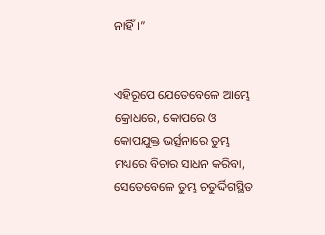ନାହିଁ।”


ଏହିରୂପେ ଯେତେବେଳେ ଆମ୍ଭେ କ୍ରୋଧରେ, କୋପରେ ଓ କୋପଯୁକ୍ତ ଭର୍ତ୍ସନାରେ ତୁମ୍ଭ ମଧ୍ୟରେ ବିଚାର ସାଧନ କରିବା, ସେତେବେଳେ ତୁମ୍ଭ ଚତୁର୍ଦ୍ଦିଗସ୍ଥିତ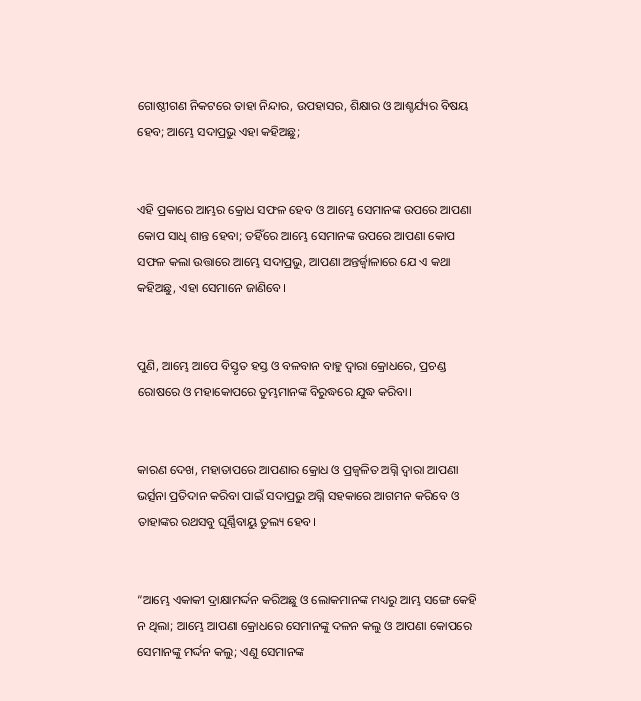ଗୋଷ୍ଠୀଗଣ ନିକଟରେ ତାହା ନିନ୍ଦାର, ଉପହାସର, ଶିକ୍ଷାର ଓ ଆଶ୍ଚର୍ଯ୍ୟର ବିଷୟ ହେବ; ଆମ୍ଭେ ସଦାପ୍ରଭୁ ଏହା କହିଅଛୁ;


ଏହି ପ୍ରକାରେ ଆମ୍ଭର କ୍ରୋଧ ସଫଳ ହେବ ଓ ଆମ୍ଭେ ସେମାନଙ୍କ ଉପରେ ଆପଣା କୋପ ସାଧି ଶାନ୍ତ ହେବା; ତହିଁରେ ଆମ୍ଭେ ସେମାନଙ୍କ ଉପରେ ଆପଣା କୋପ ସଫଳ କଲା ଉତ୍ତାରେ ଆମ୍ଭେ ସଦାପ୍ରଭୁ, ଆପଣା ଅନ୍ତର୍ଜ୍ୱାଳାରେ ଯେ ଏ କଥା କହିଅଛୁ, ଏହା ସେମାନେ ଜାଣିବେ।


ପୁଣି, ଆମ୍ଭେ ଆପେ ବିସ୍ତୃତ ହସ୍ତ ଓ ବଳବାନ ବାହୁ ଦ୍ୱାରା କ୍ରୋଧରେ, ପ୍ରଚଣ୍ଡ ରୋଷରେ ଓ ମହାକୋପରେ ତୁମ୍ଭମାନଙ୍କ ବିରୁଦ୍ଧରେ ଯୁଦ୍ଧ କରିବା।


କାରଣ ଦେଖ, ମହାତାପରେ ଆପଣାର କ୍ରୋଧ ଓ ପ୍ରଜ୍ୱଳିତ ଅଗ୍ନି ଦ୍ୱାରା ଆପଣା ଭର୍ତ୍ସନା ପ୍ରତିଦାନ କରିବା ପାଇଁ ସଦାପ୍ରଭୁ ଅଗ୍ନି ସହକାରେ ଆଗମନ କରିବେ ଓ ତାହାଙ୍କର ରଥସବୁ ଘୂର୍ଣ୍ଣିବାୟୁ ତୁଲ୍ୟ ହେବ।


“ଆମ୍ଭେ ଏକାକୀ ଦ୍ରାକ୍ଷାମର୍ଦ୍ଦନ କରିଅଛୁ ଓ ଲୋକମାନଙ୍କ ମଧ୍ୟରୁ ଆମ୍ଭ ସଙ୍ଗେ କେହି ନ ଥିଲା; ଆମ୍ଭେ ଆପଣା କ୍ରୋଧରେ ସେମାନଙ୍କୁ ଦଳନ କଲୁ ଓ ଆପଣା କୋପରେ ସେମାନଙ୍କୁ ମର୍ଦ୍ଦନ କଲୁ; ଏଣୁ ସେମାନଙ୍କ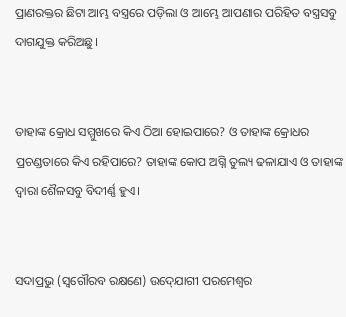ପ୍ରାଣରକ୍ତର ଛିଟା ଆମ୍ଭ ବସ୍ତ୍ରରେ ପଡ଼ିଲା ଓ ଆମ୍ଭେ ଆପଣାର ପରିହିତ ବସ୍ତ୍ରସବୁ ଦାଗଯୁକ୍ତ କରିଅଛୁ।


ତାହାଙ୍କ କ୍ରୋଧ ସମ୍ମୁଖରେ କିଏ ଠିଆ ହୋଇପାରେ? ଓ ତାହାଙ୍କ କ୍ରୋଧର ପ୍ରଚଣ୍ଡତାରେ କିଏ ରହିପାରେ? ତାହାଙ୍କ କୋପ ଅଗ୍ନି ତୁଲ୍ୟ ଢଳାଯାଏ ଓ ତାହାଙ୍କ ଦ୍ୱାରା ଶୈଳସବୁ ବିଦୀର୍ଣ୍ଣ ହୁଏ।


ସଦାପ୍ରଭୁ (ସ୍ୱଗୌରବ ରକ୍ଷଣେ) ଉଦ୍‍ଯୋଗୀ ପରମେଶ୍ୱର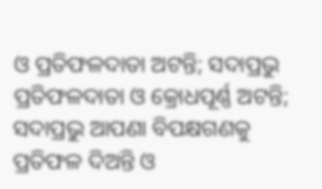ଓ ପ୍ରତିଫଳଦାତା ଅଟନ୍ତି; ସଦାପ୍ରଭୁ ପ୍ରତିଫଳଦାତା ଓ କ୍ରୋଧପୂର୍ଣ୍ଣ ଅଟନ୍ତି; ସଦାପ୍ରଭୁ ଆପଣା ବିପକ୍ଷଗଣକୁ ପ୍ରତିଫଳ ଦିଅନ୍ତି ଓ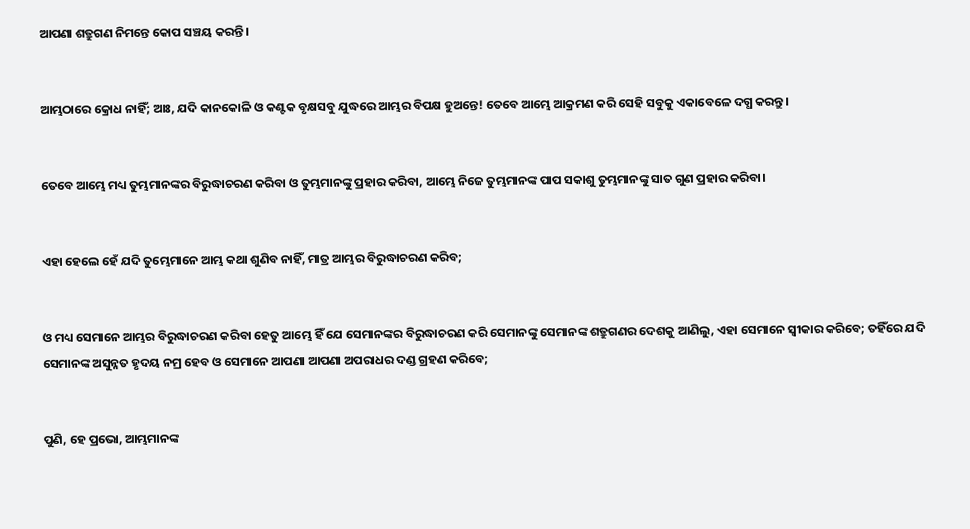ଆପଣା ଶତ୍ରୁଗଣ ନିମନ୍ତେ କୋପ ସଞ୍ଚୟ କରନ୍ତି।


ଆମ୍ଭଠାରେ କ୍ରୋଧ ନାହିଁ; ଆଃ, ଯଦି କାନକୋଳି ଓ କଣ୍ଟକ ବୃକ୍ଷସବୁ ଯୁଦ୍ଧରେ ଆମ୍ଭର ବିପକ୍ଷ ହୁଅନ୍ତେ! ତେବେ ଆମ୍ଭେ ଆକ୍ରମଣ କରି ସେହି ସବୁକୁ ଏକାବେଳେ ଦଗ୍ଧ କରନ୍ତୁ।


ତେବେ ଆମ୍ଭେ ମଧ୍ୟ ତୁମ୍ଭମାନଙ୍କର ବିରୁଦ୍ଧାଚରଣ କରିବା ଓ ତୁମ୍ଭମାନଙ୍କୁ ପ୍ରହାର କରିବା, ଆମ୍ଭେ ନିଜେ ତୁମ୍ଭମାନଙ୍କ ପାପ ସକାଶୁ ତୁମ୍ଭମାନଙ୍କୁ ସାତ ଗୁଣ ପ୍ରହାର କରିବା।


ଏହା ହେଲେ ହେଁ ଯଦି ତୁମ୍ଭେମାନେ ଆମ୍ଭ କଥା ଶୁଣିବ ନାହିଁ, ମାତ୍ର ଆମ୍ଭର ବିରୁଦ୍ଧାଚରଣ କରିବ;


ଓ ମଧ୍ୟ ସେମାନେ ଆମ୍ଭର ବିରୁଦ୍ଧାଚରଣ କରିବା ହେତୁ ଆମ୍ଭେ ହିଁ ଯେ ସେମାନଙ୍କର ବିରୁଦ୍ଧାଚରଣ କରି ସେମାନଙ୍କୁ ସେମାନଙ୍କ ଶତ୍ରୁଗଣର ଦେଶକୁ ଆଣିଲୁ, ଏହା ସେମାନେ ସ୍ୱୀକାର କରିବେ; ତହିଁରେ ଯଦି ସେମାନଙ୍କ ଅସୁନ୍ନତ ହୃଦୟ ନମ୍ର ହେବ ଓ ସେମାନେ ଆପଣା ଆପଣା ଅପରାଧର ଦଣ୍ଡ ଗ୍ରହଣ କରିବେ;


ପୁଣି, ହେ ପ୍ରଭୋ, ଆମ୍ଭମାନଙ୍କ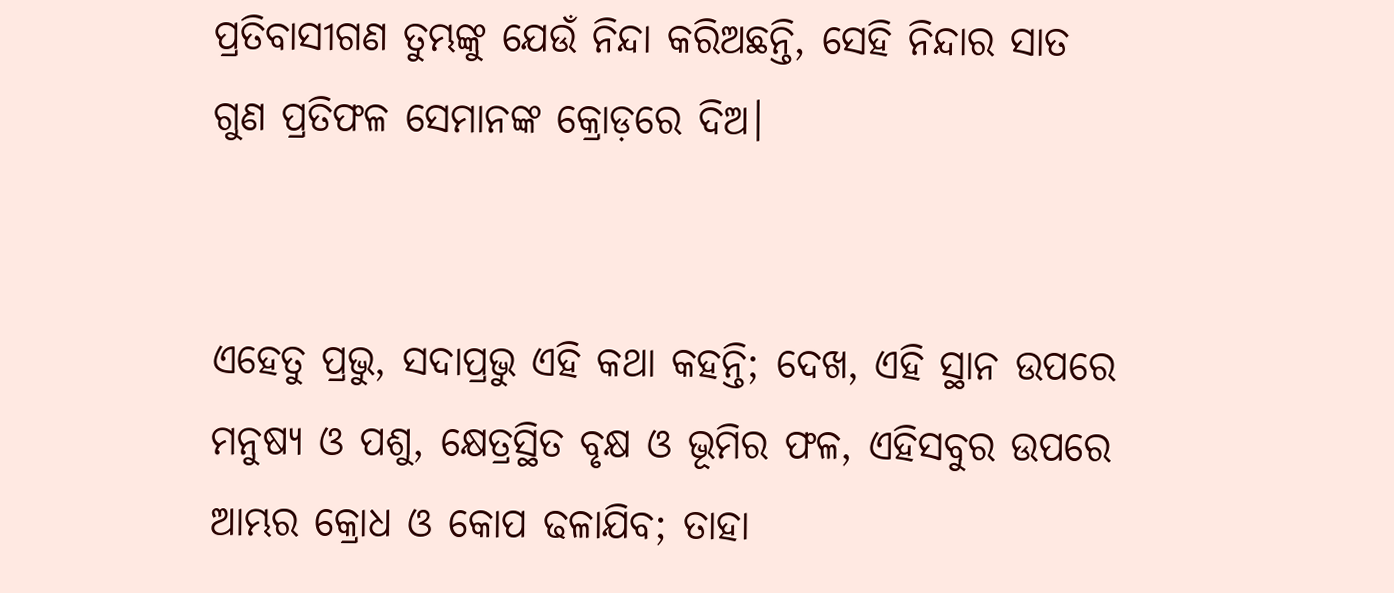ପ୍ରତିବାସୀଗଣ ତୁମ୍ଭଙ୍କୁ ଯେଉଁ ନିନ୍ଦା କରିଅଛନ୍ତି, ସେହି ନିନ୍ଦାର ସାତ ଗୁଣ ପ୍ରତିଫଳ ସେମାନଙ୍କ କ୍ରୋଡ଼ରେ ଦିଅ।


ଏହେତୁ ପ୍ରଭୁ, ସଦାପ୍ରଭୁ ଏହି କଥା କହନ୍ତି; ଦେଖ, ଏହି ସ୍ଥାନ ଉପରେ ମନୁଷ୍ୟ ଓ ପଶୁ, କ୍ଷେତ୍ରସ୍ଥିତ ବୃକ୍ଷ ଓ ଭୂମିର ଫଳ, ଏହିସବୁର ଉପରେ ଆମ୍ଭର କ୍ରୋଧ ଓ କୋପ ଢଳାଯିବ; ତାହା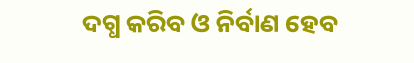ଦଗ୍ଧ କରିବ ଓ ନିର୍ବାଣ ହେବ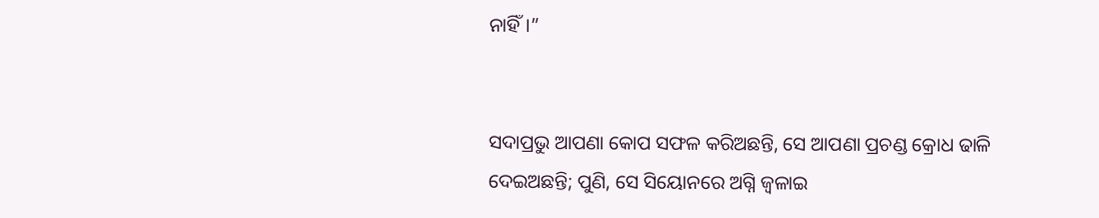ନାହିଁ।”


ସଦାପ୍ରଭୁ ଆପଣା କୋପ ସଫଳ କରିଅଛନ୍ତି, ସେ ଆପଣା ପ୍ରଚଣ୍ଡ କ୍ରୋଧ ଢାଳି ଦେଇଅଛନ୍ତି; ପୁଣି, ସେ ସିୟୋନରେ ଅଗ୍ନି ଜ୍ୱଳାଇ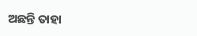ଅଛନ୍ତି ତାହା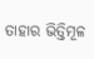ତାହାର ଭିତ୍ତିମୂଳ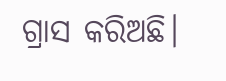ଗ୍ରାସ କରିଅଛି।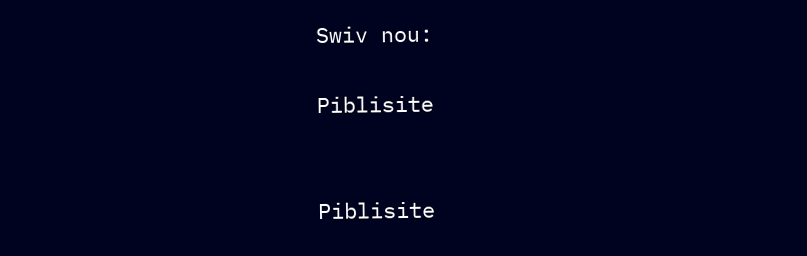Swiv nou:

Piblisite


Piblisite